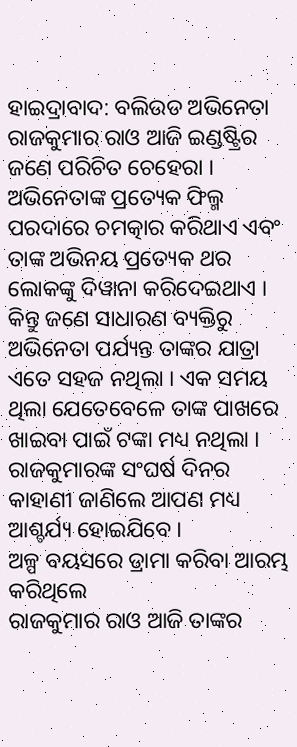ହାଇଦ୍ରାବାଦ: ବଲିଉଡ ଅଭିନେତା ରାଜକୁମାର ରାଓ ଆଜି ଇଣ୍ଡଷ୍ଟ୍ରିର ଜଣେ ପରିଚିତ ଚେହେରା । ଅଭିନେତାଙ୍କ ପ୍ରତ୍ୟେକ ଫିଲ୍ମ ପରଦାରେ ଚମତ୍କାର କରିଥାଏ ଏବଂ ତାଙ୍କ ଅଭିନୟ ପ୍ରତ୍ୟେକ ଥର ଲୋକଙ୍କୁ ଦିୱାନା କରିଦେଇଥାଏ । କିନ୍ତୁ ଜଣେ ସାଧାରଣ ବ୍ୟକ୍ତିରୁ ଅଭିନେତା ପର୍ଯ୍ୟନ୍ତ ତାଙ୍କର ଯାତ୍ରା ଏତେ ସହଜ ନଥିଲା । ଏକ ସମୟ ଥିଲା ଯେତେବେଳେ ତାଙ୍କ ପାଖରେ ଖାଇବା ପାଇଁ ଟଙ୍କା ମଧ୍ୟ ନଥିଲା । ରାଜକୁମାରଙ୍କ ସଂଘର୍ଷ ଦିନର କାହାଣୀ ଜାଣିଲେ ଆପଣ ମଧ୍ୟ ଆଶ୍ଚର୍ଯ୍ୟ ହୋଇଯିବେ ।
ଅଳ୍ପ ବୟସରେ ଡ୍ରାମା କରିବା ଆରମ୍ଭ କରିଥିଲେ
ରାଜକୁମାର ରାଓ ଆଜି ତାଙ୍କର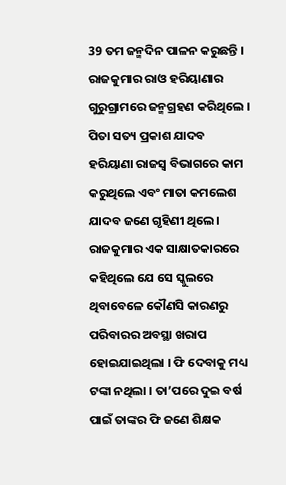39 ତମ ଜନ୍ମଦିନ ପାଳନ କରୁଛନ୍ତି । ରାଜକୁମାର ରାଓ ହରିୟାଣାର ଗୁରୁଗ୍ରାମରେ ଜନ୍ମଗ୍ରହଣ କରିଥିଲେ । ପିତା ସତ୍ୟ ପ୍ରକାଶ ଯାଦବ ହରିୟାଣା ରାଜସ୍ୱ ବିଭାଗରେ କାମ କରୁଥିଲେ ଏବଂ ମାତା କମଲେଶ ଯାଦବ ଜଣେ ଗୃହିଣୀ ଥିଲେ। ରାଜକୁମାର ଏକ ସାକ୍ଷାତକାରରେ କହିଥିଲେ ଯେ ସେ ସ୍କୁଲରେ ଥିବାବେଳେ କୌଣସି କାରଣରୁ ପରିବାରର ଅବସ୍ଥା ଖରାପ ହୋଇଯାଇଥିଲା । ଫି ଦେବାକୁ ମଧ୍ୟ ଟଙ୍କା ନଥିଲା । ତା’ପରେ ଦୁଇ ବର୍ଷ ପାଇଁ ତାଙ୍କର ଫି ଜଣେ ଶିକ୍ଷକ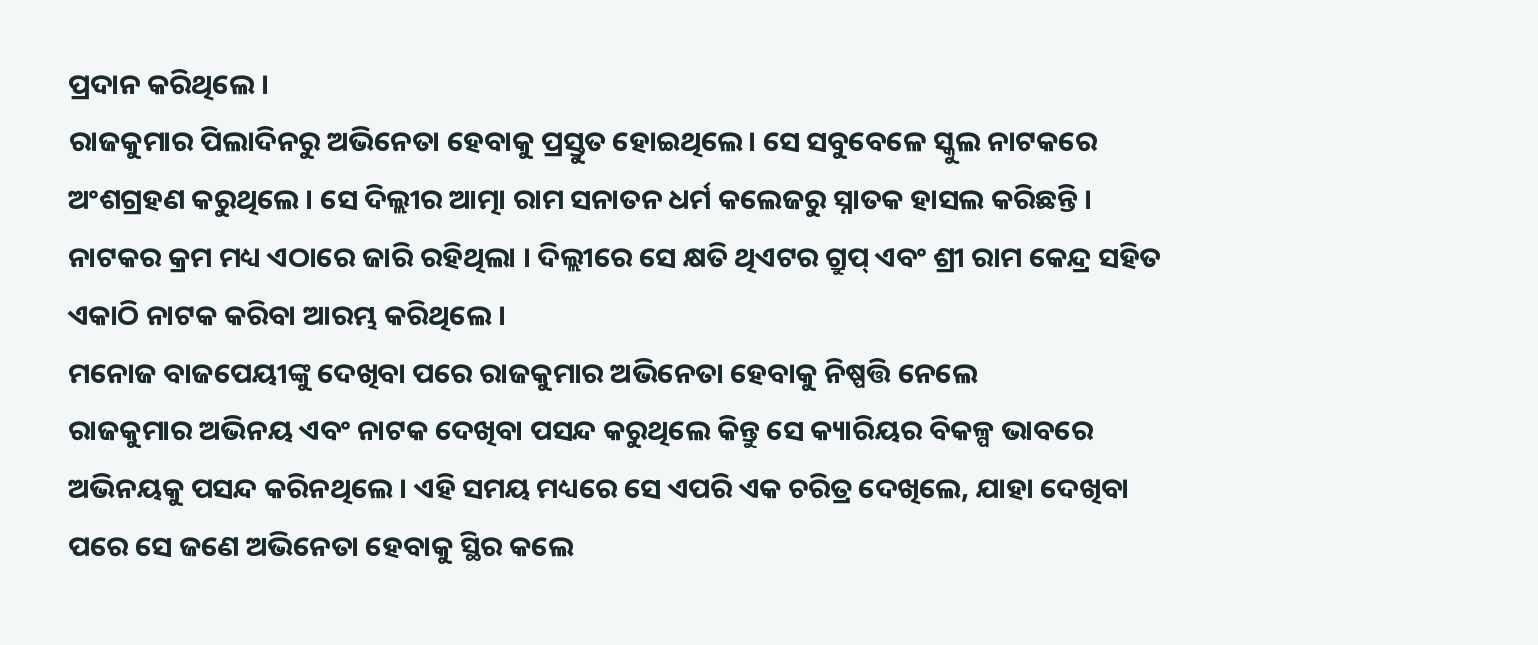ପ୍ରଦାନ କରିଥିଲେ ।
ରାଜକୁମାର ପିଲାଦିନରୁ ଅଭିନେତା ହେବାକୁ ପ୍ରସ୍ତୁତ ହୋଇଥିଲେ। ସେ ସବୁବେଳେ ସ୍କୁଲ ନାଟକରେ ଅଂଶଗ୍ରହଣ କରୁଥିଲେ । ସେ ଦିଲ୍ଲୀର ଆତ୍ମା ରାମ ସନାତନ ଧର୍ମ କଲେଜରୁ ସ୍ନାତକ ହାସଲ କରିଛନ୍ତି । ନାଟକର କ୍ରମ ମଧ୍ୟ ଏଠାରେ ଜାରି ରହିଥିଲା । ଦିଲ୍ଲୀରେ ସେ କ୍ଷତି ଥିଏଟର ଗ୍ରୁପ୍ ଏବଂ ଶ୍ରୀ ରାମ କେନ୍ଦ୍ର ସହିତ ଏକାଠି ନାଟକ କରିବା ଆରମ୍ଭ କରିଥିଲେ ।
ମନୋଜ ବାଜପେୟୀଙ୍କୁ ଦେଖିବା ପରେ ରାଜକୁମାର ଅଭିନେତା ହେବାକୁ ନିଷ୍ପତ୍ତି ନେଲେ
ରାଜକୁମାର ଅଭିନୟ ଏବଂ ନାଟକ ଦେଖିବା ପସନ୍ଦ କରୁଥିଲେ କିନ୍ତୁ ସେ କ୍ୟାରିୟର ବିକଳ୍ପ ଭାବରେ ଅଭିନୟକୁ ପସନ୍ଦ କରିନଥିଲେ । ଏହି ସମୟ ମଧ୍ୟରେ ସେ ଏପରି ଏକ ଚରିତ୍ର ଦେଖିଲେ, ଯାହା ଦେଖିବା ପରେ ସେ ଜଣେ ଅଭିନେତା ହେବାକୁ ସ୍ଥିର କଲେ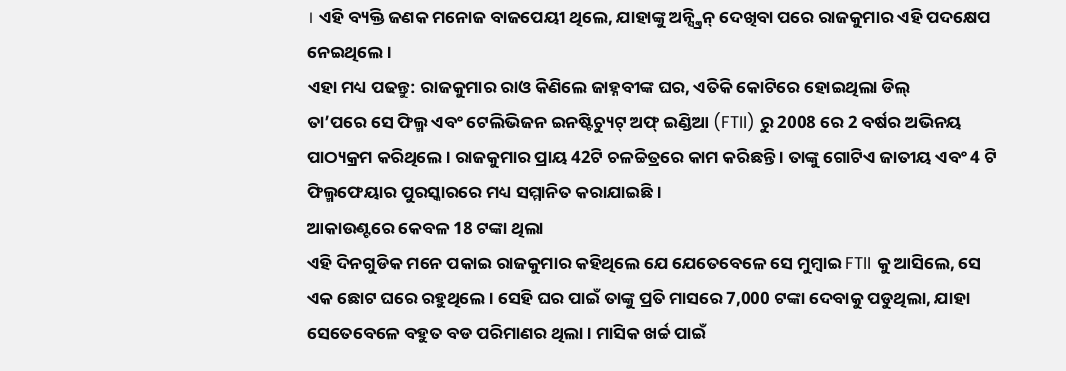। ଏହି ବ୍ୟକ୍ତି ଜଣକ ମନୋଜ ବାଜପେୟୀ ଥିଲେ, ଯାହାଙ୍କୁ ଅନ୍ସ୍କ୍ରିନ୍ ଦେଖିବା ପରେ ରାଜକୁମାର ଏହି ପଦକ୍ଷେପ ନେଇଥିଲେ ।
ଏହା ମଧ୍ୟ ପଢନ୍ତୁ: ରାଜକୁମାର ରାଓ କିଣିଲେ ଜାହ୍ନବୀଙ୍କ ଘର, ଏତିକି କୋଟିରେ ହୋଇଥିଲା ଡିଲ୍
ତା’ପରେ ସେ ଫିଲ୍ମ ଏବଂ ଟେଲିଭିଜନ ଇନଷ୍ଟିଚ୍ୟୁଟ୍ ଅଫ୍ ଇଣ୍ଡିଆ (FTII) ରୁ 2008 ରେ 2 ବର୍ଷର ଅଭିନୟ ପାଠ୍ୟକ୍ରମ କରିଥିଲେ । ରାଜକୁମାର ପ୍ରାୟ 42ଟି ଚଳଚ୍ଚିତ୍ରରେ କାମ କରିଛନ୍ତି । ତାଙ୍କୁ ଗୋଟିଏ ଜାତୀୟ ଏବଂ 4 ଟି ଫିଲ୍ମଫେୟାର ପୁରସ୍କାରରେ ମଧ୍ୟ ସମ୍ମାନିତ କରାଯାଇଛି ।
ଆକାଉଣ୍ଟରେ କେବଳ 18 ଟଙ୍କା ଥିଲା
ଏହି ଦିନଗୁଡିକ ମନେ ପକାଇ ରାଜକୁମାର କହିଥିଲେ ଯେ ଯେତେବେଳେ ସେ ମୁମ୍ବାଇ FTII କୁ ଆସିଲେ, ସେ ଏକ ଛୋଟ ଘରେ ରହୁଥିଲେ । ସେହି ଘର ପାଇଁ ତାଙ୍କୁ ପ୍ରତି ମାସରେ 7,000 ଟଙ୍କା ଦେବାକୁ ପଡୁଥିଲା, ଯାହା ସେତେବେଳେ ବହୁତ ବଡ ପରିମାଣର ଥିଲା । ମାସିକ ଖର୍ଚ୍ଚ ପାଇଁ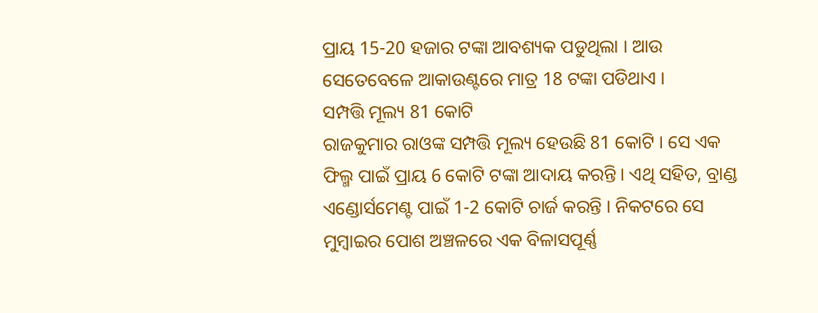ପ୍ରାୟ 15-20 ହଜାର ଟଙ୍କା ଆବଶ୍ୟକ ପଡୁଥିଲା । ଆଉ ସେତେବେଳେ ଆକାଉଣ୍ଟରେ ମାତ୍ର 18 ଟଙ୍କା ପଡିଥାଏ ।
ସମ୍ପତ୍ତି ମୂଲ୍ୟ 81 କୋଟି
ରାଜକୁମାର ରାଓଙ୍କ ସମ୍ପତ୍ତି ମୂଲ୍ୟ ହେଉଛି 81 କୋଟି । ସେ ଏକ ଫିଲ୍ମ ପାଇଁ ପ୍ରାୟ 6 କୋଟି ଟଙ୍କା ଆଦାୟ କରନ୍ତି । ଏଥି ସହିତ, ବ୍ରାଣ୍ଡ ଏଣ୍ଡୋର୍ସମେଣ୍ଟ ପାଇଁ 1-2 କୋଟି ଚାର୍ଜ କରନ୍ତି । ନିକଟରେ ସେ ମୁମ୍ବାଇର ପୋଶ ଅଞ୍ଚଳରେ ଏକ ବିଳାସପୂର୍ଣ୍ଣ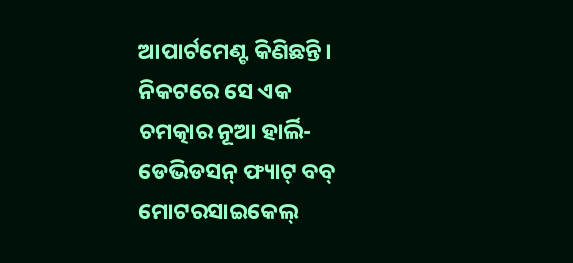ଆପାର୍ଟମେଣ୍ଟ କିଣିଛନ୍ତି। ନିକଟରେ ସେ ଏକ ଚମତ୍କାର ନୂଆ ହାର୍ଲି-ଡେଭିଡସନ୍ ଫ୍ୟାଟ୍ ବବ୍ ମୋଟରସାଇକେଲ୍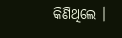କିଣିଥିଲେ ।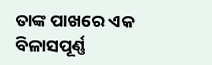ତାଙ୍କ ପାଖରେ ଏକ ବିଳାସପୂର୍ଣ୍ଣ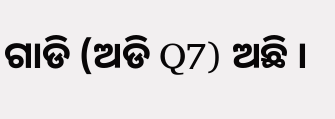ଗାଡି (ଅଡି Q7) ଅଛି ।